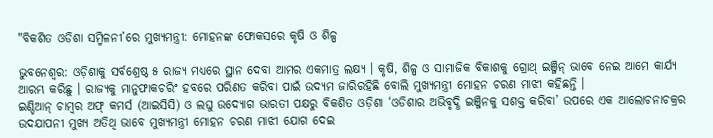"ବିକଶିତ ଓଡିଶା ସମ୍ମିଳନୀ’ରେ ମୁଖ୍ୟମନ୍ତ୍ରୀ: ମୋହନଙ୍କ ଫୋକସରେ କୃଷି ଓ ଶିଳ୍ପ

ଭୁବନେଶ୍ୱର: ଓଡ଼ିଶାକୁ ସର୍ବଶ୍ରେଷ୍ଠ ୫ ରାଜ୍ୟ ମଧ୍ୟରେ ସ୍ଥାନ ଦେବା ଆମର ଏକମାତ୍ର ଲକ୍ଷ୍ୟ । କୃଷି, ଶିଳ୍ପ ଓ ସାମାଜିକ ବିକାଶକୁ ଗ୍ରୋଥ୍ ଇଞ୍ଜିନ୍ ଭାବେ ନେଇ ଆମେ କାର୍ଯ୍ୟ ଆରମ୍ଭ କରିଛୁ । ରାଜ୍ୟକୁ ମାନୁଫାକଚରିଂ ହବରେ ପରିଣତ କରିବା ପାଇଁ ଉଦ୍ୟମ ଜାରିରହିଛି ବୋଲି ମୁଖ୍ୟମନ୍ତ୍ରୀ ମୋହନ ଚରଣ ମାଝୀ କହିଛନ୍ତି ।
ଇଣ୍ଡିଆନ୍ ଚାମ୍ବର ଅଫ୍ କମର୍ସ (ଆଇସିସି) ଓ ଲଘୁ ଉଦ୍ୟୋଗ ଭାରତୀ ପକ୍ଷରୁ ବିକଶିତ ଓଡ଼ିଶା ‘ଓଡିଶାର ଅଭିବୃଦ୍ଧି ଇଞ୍ଜିନକୁ ସଶକ୍ତ କରିବା’ ଉପରେ ଏକ ଆଲୋଚନାଚକ୍ରର ଉଦଯାପନୀ ମୁଖ୍ୟ ଅତିଥି ଭାବେ ମୁଖ୍ୟମନ୍ତ୍ରୀ ମୋହନ ଚରଣ ମାଝୀ ଯୋଗ ଦେଇ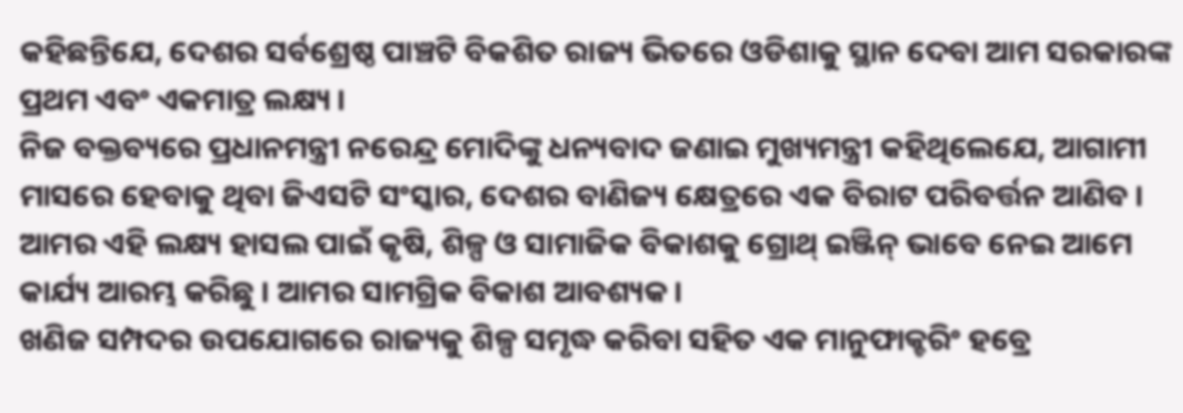କହିଛନ୍ତିଯେ, ଦେଶର ସର୍ବଶ୍ରେଷ୍ଠ ପାଞ୍ଚଟି ବିକଶିତ ରାଜ୍ୟ ଭିତରେ ଓଡିଶାକୁ ସ୍ଥାନ ଦେବା ଆମ ସରକାରଙ୍କ ପ୍ରଥମ ଏବଂ ଏକମାତ୍ର ଲକ୍ଷ୍ୟ ।
ନିଜ ବକ୍ତବ୍ୟରେ ପ୍ରଧାନମନ୍ତ୍ରୀ ନରେନ୍ଦ୍ର ମୋଦିଙ୍କୁ ଧନ୍ୟବାଦ ଜଣାଇ ମୁଖ୍ୟମନ୍ତ୍ରୀ କହିଥିଲେଯେ, ଆଗାମୀ ମାସରେ ହେବାକୁ ଥିବା ଜିଏସଟି ସଂସ୍କାର, ଦେଶର ବାଣିଜ୍ୟ କ୍ଷେତ୍ରରେ ଏକ ବିରାଟ ପରିବର୍ତ୍ତନ ଆଣିବ । ଆମର ଏହି ଲକ୍ଷ୍ୟ ହାସଲ ପାଇଁ କୃଷି, ଶିଳ୍ପ ଓ ସାମାଜିକ ବିକାଶକୁ ଗ୍ରୋଥ୍ ଇଞ୍ଜିନ୍ ଭାବେ ନେଇ ଆମେ କାର୍ଯ୍ୟ ଆରମ୍ଭ କରିଛୁ । ଆମର ସାମଗ୍ରିକ ବିକାଶ ଆବଶ୍ୟକ ।
ଖଣିଜ ସମ୍ପଦର ଉପଯୋଗରେ ରାଜ୍ୟକୁ ଶିଳ୍ପ ସମୃଦ୍ଧ କରିବା ସହିତ ଏକ ମାନୁଫାକ୍ଚରିଂ ହବ୍ରେ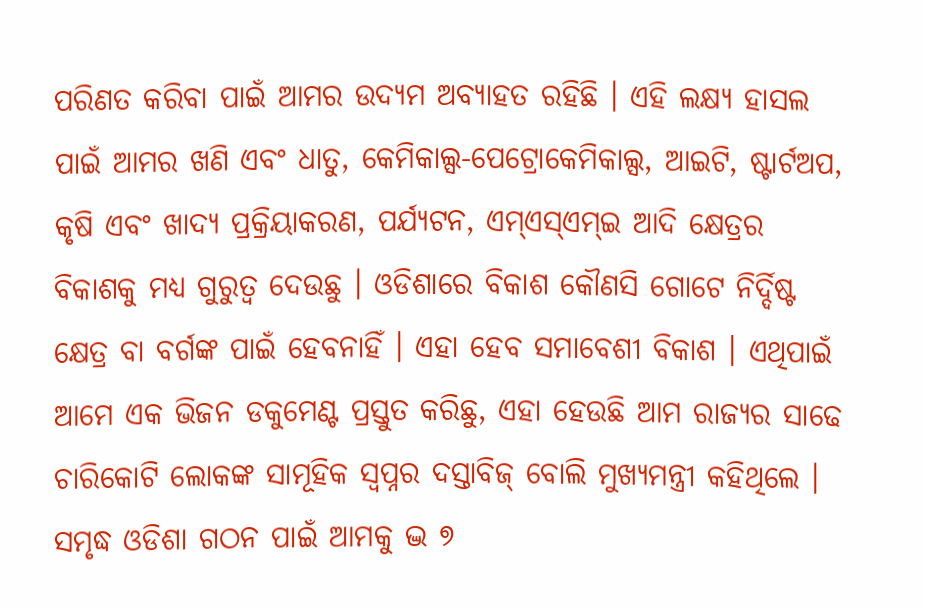ପରିଣତ କରିବା ପାଇଁ ଆମର ଉଦ୍ୟମ ଅବ୍ୟାହତ ରହିଛି । ଏହି ଲକ୍ଷ୍ୟ ହାସଲ ପାଇଁ ଆମର ଖଣି ଏବଂ ଧାତୁ, କେମିକାଲ୍ସ-ପେଟ୍ରୋକେମିକାଲ୍ସ, ଆଇଟି, ଷ୍ଟାର୍ଟଅପ, କୃଷି ଏବଂ ଖାଦ୍ୟ ପ୍ରକ୍ରିୟାକରଣ, ପର୍ଯ୍ୟଟନ, ଏମ୍ଏସ୍ଏମ୍ଇ ଆଦି କ୍ଷେତ୍ରର ବିକାଶକୁ ମଧ୍ୟ ଗୁରୁତ୍ୱ ଦେଉଛୁ । ଓଡିଶାରେ ବିକାଶ କୌଣସି ଗୋଟେ ନିର୍ଦ୍ଦିଷ୍ଟ କ୍ଷେତ୍ର ବା ବର୍ଗଙ୍କ ପାଇଁ ହେବନାହିଁ । ଏହା ହେବ ସମାବେଶୀ ବିକାଶ । ଏଥିପାଇଁ ଆମେ ଏକ ଭିଜନ ଡକୁମେଣ୍ଟ ପ୍ରସ୍ତୁତ କରିଛୁ, ଏହା ହେଉଛି ଆମ ରାଜ୍ୟର ସାଢେ ଚାରିକୋଟି ଲୋକଙ୍କ ସାମୂହିକ ସ୍ୱପ୍ନର ଦସ୍ତାବିଜ୍ ବୋଲି ମୁଖ୍ୟମନ୍ତ୍ରୀ କହିଥିଲେ । ସମୃଦ୍ଧ ଓଡିଶା ଗଠନ ପାଇଁ ଆମକୁ ଦ୍ଭ ୭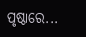ପୃଷ୍ଠାରେ...